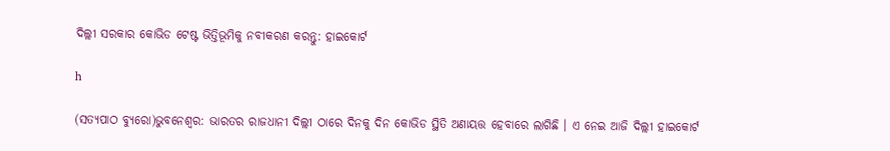ଦିଲ୍ଲୀ ସରକାର କୋଭିଡ ଟେଷ୍ଟ ଭିତ୍ତିଭୂମିକୁ ନବୀକରଣ କରନ୍ତୁ: ହାଇକୋର୍ଟ

h

(ସତ୍ୟପାଠ ବ୍ୟୁରୋ)ଭୁବନେଶ୍ୱର: ଭାରତର ରାଜଧାନୀ ଦିଲ୍ଲୀ ଠାରେ ଦିନକୁ ଦିନ କୋଭିଡ ସ୍ଥିତି ଅଣାୟତ୍ତ ହେବାରେ ଲାଗିଛି । ଏ ନେଇ ଆଜି ଦିଲ୍ଲୀ ହାଇକୋର୍ଟ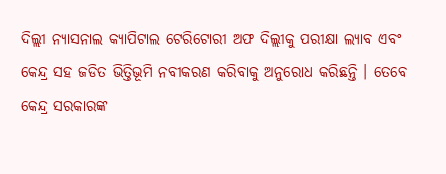ଦିଲ୍ଲୀ ନ୍ୟାସନାଲ କ୍ୟାପିଟାଲ ଟେରିଟୋରୀ ଅଫ ଦିଲ୍ଲୀକୁ ପରୀକ୍ଷା ଲ୍ୟାବ ଏବଂ କେନ୍ଦ୍ର ସହ ଜଡିତ ଭିତ୍ତିଭୂମି ନବୀକରଣ କରିବାକୁ ଅନୁରୋଧ କରିଛନ୍ତି । ତେବେ କେନ୍ଦ୍ର ସରକାରଙ୍କ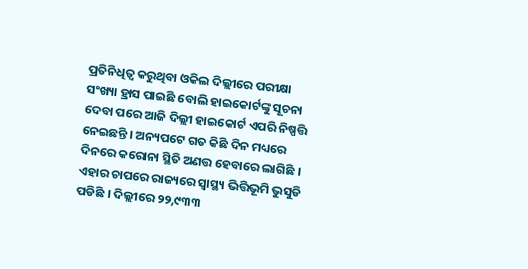ପ୍ରତିନିଧିତ୍ୱ କରୁଥିବା ଓକିଲ ଦିଲ୍ଲୀରେ ପରୀକ୍ଷା ସଂଖ୍ୟା ହ୍ରାସ ପାଇଛି ବୋଲି ହାଇକୋର୍ଟଙ୍କୁ ସୂଚନା ଦେବା ପରେ ଆଜି ଦିଲ୍ଲୀ ହାଇକୋର୍ଟ ଏପରି ନିଷ୍ପତ୍ତି ନେଇଛନ୍ତି । ଅନ୍ୟପଟେ ଗତ କିଛି ଦିନ ମଧ୍ୟରେ ଦିନରେ କରୋନା ସ୍ଥିତି ଅଣତ୍ତ ହେବାରେ ଲାଗିଛି । ଏହାର ଚାପରେ ରାଜ୍ୟରେ ସ୍ୱାସ୍ଥ୍ୟ ଭିତ୍ତିଭୂମି ଭୁସୁଡି ପଡିଛି । ଦିଲ୍ଲୀରେ ୨୨,୯୩୩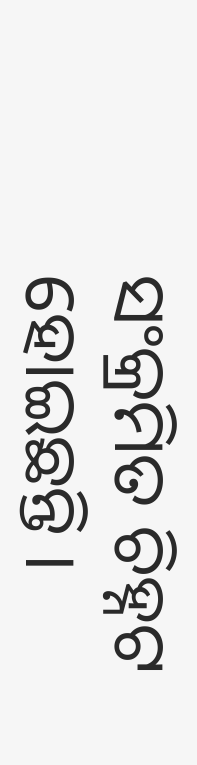ସଂକ୍ରମିତ ଚିହ୍ନଟ ହୋଇଛନ୍ତି ।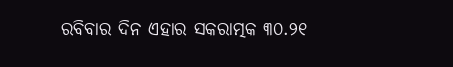ରବିବାର ଦିନ ଏହାର ସକରାତ୍ମକ ୩୦.୨୧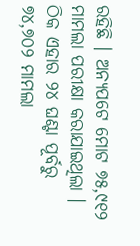ରହିଛି । ଅନ୍ୟପଟେ ମୋଟ ୭୫,୯୧୨ ମାମଲା ପରୀକ୍ଷା କରାଯାଇଥିଲା । ଠିକ ଏହାର ୨୪ ଘଣ୍ଟା ପୂର୍ବରୁ ୭୪,୭୦୨ ମାମଲା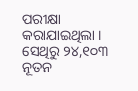ପରୀକ୍ଷା କରାଯାଇଥିଲା । ସେଥିରୁ ୨୪,୧୦୩ ନୂତନ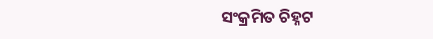ସଂକ୍ରମିତ ଚିହ୍ନଟ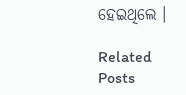ହେଇଥିଲେ ।

Related Posts